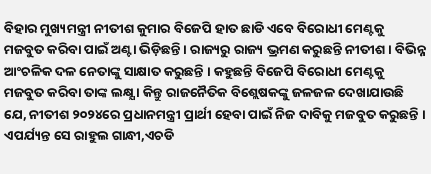ବିହାର ମୁଖ୍ୟମନ୍ତ୍ରୀ ନୀତୀଶ କୁମାର ବିଜେପି ହାତ ଛାଡି ଏବେ ବିରୋଧୀ ମେଣ୍ଟକୁ ମଜବୁତ କରିବା ପାଇଁ ଅଣ୍ଟା ଭିଡ଼ିଛନ୍ତି । ରାଜ୍ୟରୁ ରାଜ୍ୟ ଭ୍ରମଣ କରୁଛନ୍ତି ନୀତୀଶ । ବିଭିନ୍ନ ଆଂଚଳିକ ଦଳ ନେତାଙ୍କୁ ସାକ୍ଷାତ କରୁଛନ୍ତି । କହୁଛନ୍ତି ବିଜେପି ବିରୋଧୀ ମେଣ୍ଟକୁ ମଜବୁତ କରିବା ତାଙ୍କ ଲକ୍ଷ୍ଯ । କିନ୍ତୁ ରାଜନୈତିକ ବିଶ୍ଲେଷକଙ୍କୁ ଜଳଜଳ ଦେଖାଯାଉଛି ଯେ, ନୀତୀଶ ୨୦୨୪ରେ ପ୍ରଧାନମନ୍ତ୍ରୀ ପ୍ରାର୍ଥୀ ହେବା ପାଇଁ ନିଜ ଦାବିକୁ ମଜବୁତ କରୁଛନ୍ତି । ଏପର୍ଯ୍ୟନ୍ତ ସେ ରାହୁଲ ଗାନ୍ଧୀ,ଏଚଡି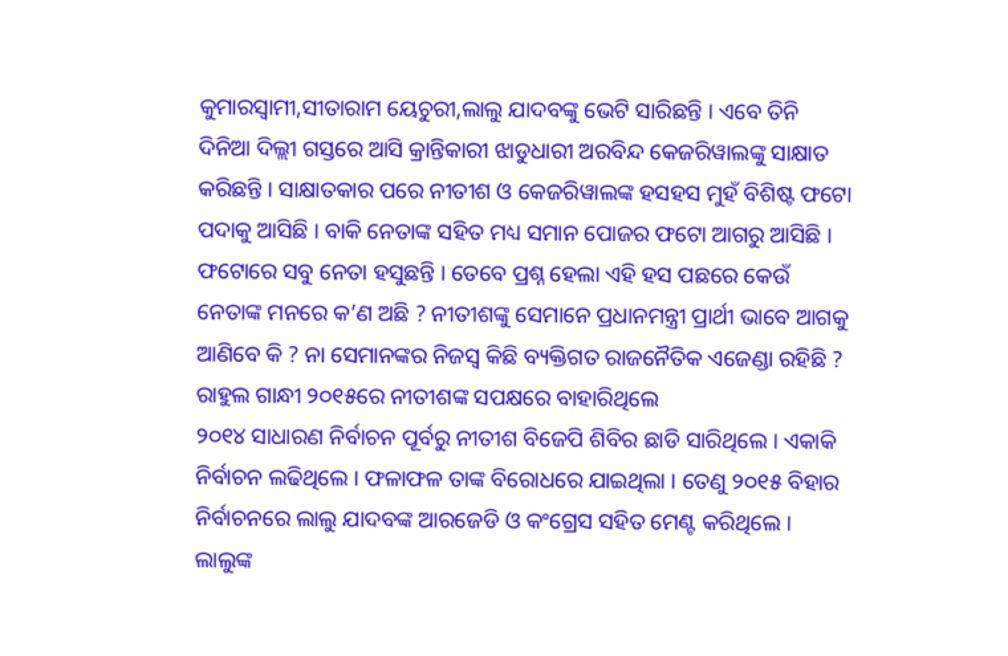କୁମାରସ୍ୱାମୀ,ସୀତାରାମ ୟେଚୁରୀ,ଲାଲୁ ଯାଦବଙ୍କୁ ଭେଟି ସାରିଛନ୍ତି । ଏବେ ତିନି ଦିନିଆ ଦିଲ୍ଲୀ ଗସ୍ତରେ ଆସି କ୍ରାନ୍ତିକାରୀ ଝାଡୁଧାରୀ ଅରବିନ୍ଦ କେଜରିୱାଲଙ୍କୁ ସାକ୍ଷାତ କରିଛନ୍ତି । ସାକ୍ଷାତକାର ପରେ ନୀତୀଶ ଓ କେଜରିୱାଲଙ୍କ ହସହସ ମୁହଁ ବିଶିଷ୍ଟ ଫଟୋ ପଦାକୁ ଆସିଛି । ବାକି ନେତାଙ୍କ ସହିତ ମଧ୍ୟ ସମାନ ପୋଜର ଫଟୋ ଆଗରୁ ଆସିଛି । ଫଟୋରେ ସବୁ ନେତା ହସୁଛନ୍ତି । ତେବେ ପ୍ରଶ୍ନ ହେଲା ଏହି ହସ ପଛରେ କେଉଁ ନେତାଙ୍କ ମନରେ କ’ଣ ଅଛି ? ନୀତୀଶଙ୍କୁ ସେମାନେ ପ୍ରଧାନମନ୍ତ୍ରୀ ପ୍ରାର୍ଥୀ ଭାବେ ଆଗକୁ ଆଣିବେ କି ? ନା ସେମାନଙ୍କର ନିଜସ୍ୱ କିଛି ବ୍ୟକ୍ତିଗତ ରାଜନୈତିକ ଏଜେଣ୍ଡା ରହିଛି ?
ରାହୁଲ ଗାନ୍ଧୀ ୨୦୧୫ରେ ନୀତୀଶଙ୍କ ସପକ୍ଷରେ ବାହାରିଥିଲେ
୨୦୧୪ ସାଧାରଣ ନିର୍ବାଚନ ପୂର୍ବରୁ ନୀତୀଶ ବିଜେପି ଶିବିର ଛାଡି ସାରିଥିଲେ । ଏକାକି ନିର୍ବାଚନ ଲଢିଥିଲେ । ଫଳାଫଳ ତାଙ୍କ ବିରୋଧରେ ଯାଇଥିଲା । ତେଣୁ ୨୦୧୫ ବିହାର ନିର୍ବାଚନରେ ଲାଲୁ ଯାଦବଙ୍କ ଆରଜେଡି ଓ କଂଗ୍ରେସ ସହିତ ମେଣ୍ଟ କରିଥିଲେ । ଲାଲୁଙ୍କ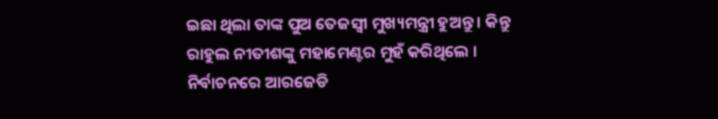ଇଛା ଥିଲା ତାଙ୍କ ପୁଅ ତେଜସ୍ୱୀ ମୁଖ୍ୟମନ୍ତ୍ରୀ ହୁଅନ୍ତୁ । କିନ୍ତୁ ରାହୁଲ ନୀତୀଶଙ୍କୁ ମହାମେଣ୍ଟର ମୁହଁ କରିଥିଲେ । ନିର୍ବାଚନରେ ଆରଜେଡି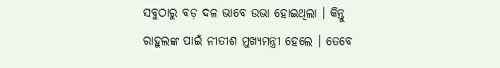ସବୁଠାରୁ ବଡ଼ ଦଳ ଭାବେ ଉଭା ହୋଇଥିଲା । କିନ୍ତୁ ରାହୁଲଙ୍କ ପାଇଁ ନୀତୀଶ ମୁଖ୍ୟମନ୍ତ୍ରୀ ହେଲେ । ତେବେ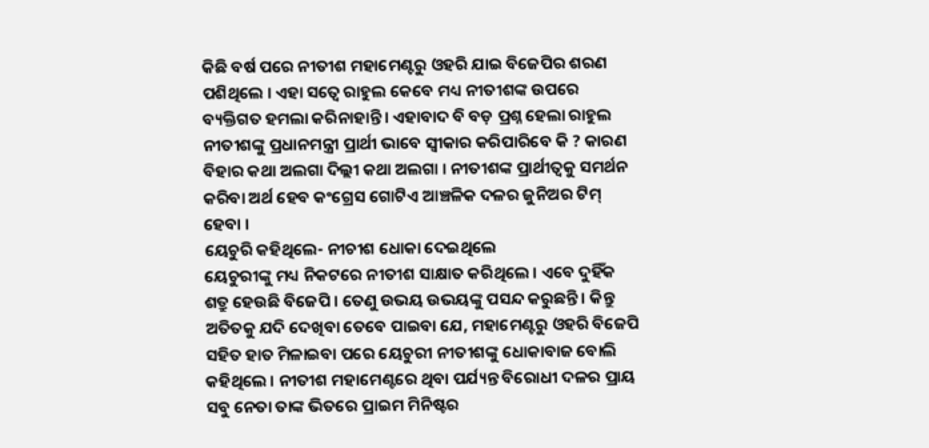କିଛି ବର୍ଷ ପରେ ନୀତୀଶ ମହାମେଣ୍ଟରୁ ଓହରି ଯାଇ ବିଜେପିର ଶରଣ ପଶିଥିଲେ । ଏହା ସତ୍ୱେ ରାହୁଲ କେବେ ମଧ୍ୟ ନୀତୀଶଙ୍କ ଉପରେ ବ୍ୟକ୍ତିଗତ ହମଲା କରିନାହାନ୍ତି । ଏହାବାଦ ବି ବଡ଼ ପ୍ରଶ୍ନ ହେଲା ରାହୁଲ ନୀତୀଶଙ୍କୁ ପ୍ରଧାନମନ୍ତ୍ରୀ ପ୍ରାର୍ଥୀ ଭାବେ ସ୍ୱୀକାର କରିପାରିବେ କି ? କାରଣ ବିହାର କଥା ଅଲଗା ଦିଲ୍ଲୀ କଥା ଅଲଗା । ନୀତୀଶଙ୍କ ପ୍ରାର୍ଥୀତ୍ୱକୁ ସମର୍ଥନ କରିବା ଅର୍ଥ ହେବ କଂଗ୍ରେସ ଗୋଟିଏ ଆଞ୍ଚଳିକ ଦଳର ଜୁନିଅର ଟିମ୍ ହେବା ।
ୟେଚୁରି କହିଥିଲେ- ନୀଚୀଶ ଧୋକା ଦେଇଥିଲେ
ୟେଚୁରୀଙ୍କୁ ମଧ୍ୟ ନିକଟରେ ନୀତୀଶ ସାକ୍ଷାତ କରିଥିଲେ । ଏବେ ଦୁହିଁକ ଶତ୍ରୁ ହେଉଛି ବିଜେପି । ତେଣୁ ଉଭୟ ଉଭୟଙ୍କୁ ପସନ୍ଦ କରୁଛନ୍ତି । କିନ୍ତୁ ଅତିତକୁ ଯଦି ଦେଖିବା ତେବେ ପାଇବା ଯେ, ମହାମେଣ୍ଟରୁ ଓହରି ବିଜେପି ସହିତ ହାତ ମିଳାଇବା ପରେ ୟେଚୁରୀ ନୀତୀଶଙ୍କୁ ଧୋକାବାଜ ବୋଲି କହିଥିଲେ । ନୀତୀଶ ମହାମେଣ୍ଟରେ ଥିବା ପର୍ଯ୍ୟନ୍ତ ବିରୋଧୀ ଦଳର ପ୍ରାୟ ସବୁ ନେତା ତାଙ୍କ ଭିତରେ ପ୍ରାଇମ ମିନିଷ୍ଟର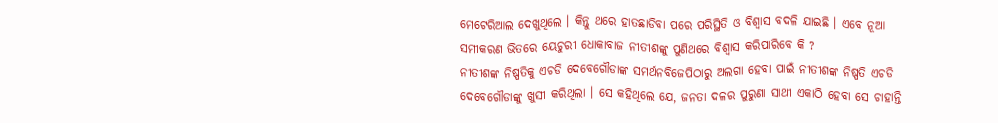ମେଟେରିଆଲ ଦେଖୁଥିଲେ । କିନ୍ତୁ ଥରେ ହାତଛାଡିବା ପରେ ପରିସ୍ଥିତି ଓ ବିଶ୍ୱାସ ବଦଳି ଯାଇଛି । ଏବେ ନୂଆ ସମୀକରଣ ଭିତରେ ୟେଚୁରୀ ଧୋକାବାଜ ନୀତୀଶଙ୍କୁ ପୁଣିଥରେ ବିଶ୍ୱାସ କରିପାରିବେ କି ?
ନୀତୀଶଙ୍କ ନିଷ୍ପତିକୁ ଏଚଡି ଦେବେଗୌଡାଙ୍କ ସମର୍ଥନବିଜେପିଠାରୁ ଅଲଗା ହେବା ପାଇଁ ନୀତୀଶଙ୍କ ନିଷ୍ପତି ଏଚଡି ଦେବେଗୌଡାଙ୍କୁ ଖୁସୀ କରିଥିଲା । ସେ କହିଥିଲେ ଯେ, ଜନତା ଦଳର ପୁରୁଣା ସାଥୀ ଏକାଠି ହେବା ସେ ଚାହାନ୍ତି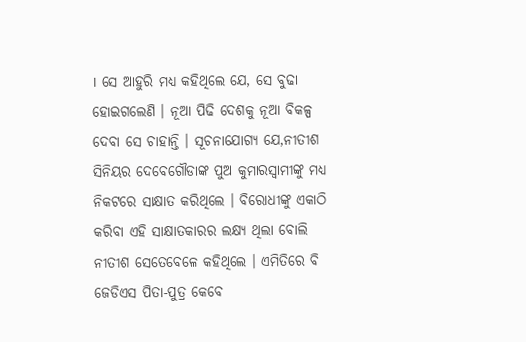। ସେ ଆହୁରି ମଧ୍ୟ କହିଥିଲେ ଯେ, ସେ ବୁଢା ହୋଇଗଲେଣି । ନୂଆ ପିଢି ଦେଶକୁ ନୂଆ ବିକଳ୍ପ ଦେବା ସେ ଚାହାନ୍ତି । ସୂଚନାଯୋଗ୍ୟ ଯେ,ନୀତୀଶ ସିନିୟର ଦେବେଗୌଡାଙ୍କ ପୁଅ କୁମାରସ୍ୱାମୀଙ୍କୁ ମଧ୍ୟ ନିକଟରେ ସାକ୍ଷାତ କରିଥିଲେ । ବିରୋଧୀଙ୍କୁ ଏକାଠି କରିବା ଏହି ସାକ୍ଷାତକାରର ଲକ୍ଷ୍ୟ ଥିଲା ବୋଲି ନୀତୀଶ ସେତେବେଳେ କହିଥିଲେ । ଏମିତିରେ ବି ଜେଡିଏସ ପିତା-ପୁତ୍ର କେବେ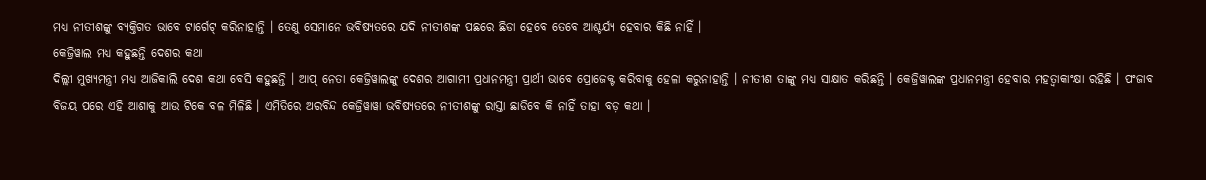ମଧ୍ୟ ନୀତୀଶଙ୍କୁ ବ୍ୟକ୍ତିଗତ ଭାବେ ଟାର୍ଗେଟ୍ କରିନାହାନ୍ତି । ତେଣୁ ସେମାନେ ଭବିଷ୍ୟତରେ ଯଦି ନୀତୀଶଙ୍କ ପଛରେ ଛିଡା ହେବେ ତେବେ ଆଶ୍ଚର୍ଯ୍ୟ ହେବାର କିଛି ନାହିଁ ।
କେଜ୍ରିୱାଲ ମଧ୍ୟ କହୁଛନ୍ତି ଦେଶର କଥା
ଦିଲ୍ଲୀ ମୁଖ୍ୟମନ୍ତ୍ରୀ ମଧ୍ୟ ଆଜିକାଲି ଦେଶ କଥା ବେସି କହୁଛନ୍ତି । ଆପ୍ ନେତା କେଜ୍ରିୱାଲଙ୍କୁ ଦେଶର ଆଗାମୀ ପ୍ରଧାନମନ୍ତ୍ରୀ ପ୍ରାର୍ଥୀ ଭାବେ ପ୍ରୋଜେକ୍ଟ କରିବାକୁ ହେଳା କରୁନାହାନ୍ତି । ନୀତୀଶ ତାଙ୍କୁ ମଧ୍ୟ ସାକ୍ଷାତ କରିଛନ୍ତି । କେଜ୍ରିୱାଲଙ୍କ ପ୍ରଧାନମନ୍ତ୍ରୀ ହେବାର ମହତ୍ୱାକାଂକ୍ଷା ରହିଛି । ପଂଜାବ ବିଜୟ ପରେ ଏହି ଆଶାକୁ ଆଉ ଟିକେ ବଳ ମିଳିଛି । ଏମିତିରେ ଅରବିନ୍ଦ କେଜ୍ରିୱାୱା ଭବିଷ୍ୟତରେ ନୀତୀଶଙ୍କୁ ରାସ୍ତା ଛାଡିବେ କି ନାହିଁ ତାହା ବଡ଼ କଥା ।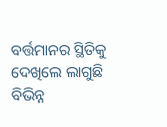ବର୍ତ୍ତମାନର ସ୍ଥିତିକୁ ଦେଖିଲେ ଲାଗୁଛି ବିଭିନ୍ନ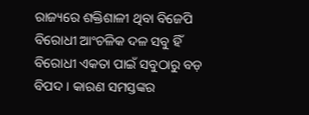ରାଜ୍ୟରେ ଶକ୍ତିଶାଳୀ ଥିବା ବିଜେପି ବିରୋଧୀ ଆଂଚଳିକ ଦଳ ସବୁ ହିଁ ବିରୋଧୀ ଏକତା ପାଇଁ ସବୁଠାରୁ ବଡ଼ ବିପଦ । କାରଣ ସମସ୍ତଙ୍କର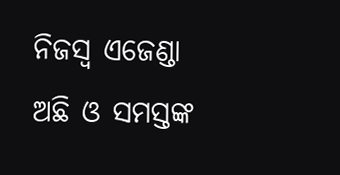ନିଜସ୍ୱ ଏଜେଣ୍ଡା ଅଛି ଓ ସମସ୍ତଙ୍କ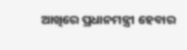ଆଖିରେ ପ୍ରଧାନମନ୍ତ୍ରୀ ହେବାର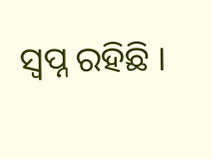ସ୍ୱପ୍ନ ରହିଛି ।